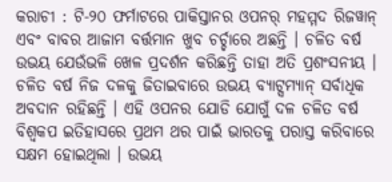କରାଚୀ : ଟି-୨୦ ଫର୍ମାଟରେ ପାକିସ୍ତାନର ଓପନର୍ ମହମ୍ମଦ ରିଜୱାନ୍ ଏବଂ ବାବର ଆଜାମ ବର୍ତ୍ତମାନ ଖୁବ ଚର୍ଚ୍ଚାରେ ଅଛନ୍ତି । ଚଳିତ ବର୍ଷ ଉଭୟ ଯେଉଁଭଳି ଖେଳ ପ୍ରଦର୍ଶନ କରିଛନ୍ତି ତାହା ଅତି ପ୍ରଶଂସନୀୟ । ଚଳିତ ବର୍ଷ ନିଜ ଦଳକୁ ଜିତାଇବାରେ ଉଭୟ ବ୍ୟାଟ୍ସମ୍ୟାନ୍ ସର୍ବାଧିକ ଅବଦାନ ରହିଛନ୍ତି । ଏହି ଓପନର ଯୋଡି ଯୋଗୁଁ ଦଳ ଚଳିତ ବର୍ଷ ବିଶ୍ୱକପ ଇତିହାସରେ ପ୍ରଥମ ଥର ପାଇଁ ଭାରତକୁ ପରାସ୍ତ କରିବାରେ ସକ୍ଷମ ହୋଇଥିଲା । ଉଭୟ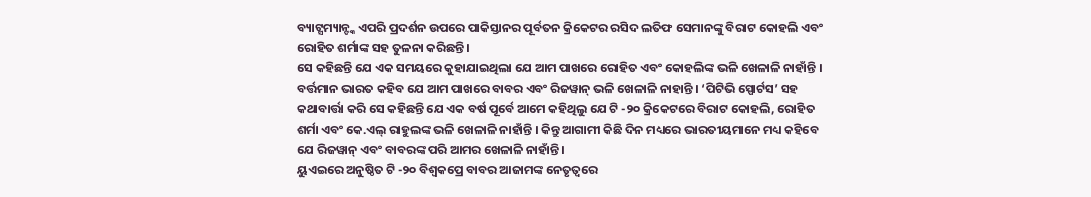ବ୍ୟାଟ୍ସମ୍ୟାନ୍ଙ୍କ ଏପରି ପ୍ରଦର୍ଶନ ଉପରେ ପାକିସ୍ତାନର ପୂର୍ବତନ କ୍ରିକେଟର ରସିଦ ଲତିଫ ସେମାନଙ୍କୁ ବିରାଟ କୋହଲି ଏବଂ ରୋହିତ ଶର୍ମାଙ୍କ ସହ ତୁଳନା କରିଛନ୍ତି ।
ସେ କହିଛନ୍ତି ଯେ ଏକ ସମୟରେ କୁହାଯାଇଥିଲା ଯେ ଆମ ପାଖରେ ରୋହିତ ଏବଂ କୋହଲିଙ୍କ ଭଳି ଖେଳାଳି ନାହାଁନ୍ତି । ବର୍ତ୍ତମାନ ଭାରତ କହିବ ଯେ ଆମ ପାଖରେ ବାବର ଏବଂ ରିଜୱାନ୍ ଭଳି ଖେଳାଳି ନାହାନ୍ତି । ‘ପିଟିଭି ସ୍ପୋର୍ଟସ’ ସହ କଥାବାର୍ତ୍ତା କରି ସେ କହିଛନ୍ତି ଯେ ଏକ ବର୍ଷ ପୂର୍ବେ ଆମେ କହିଥିଲୁ ଯେ ଟି -୨୦ କ୍ରିକେଟରେ ବିରାଟ କୋହଲି, ରୋହିତ ଶର୍ମା ଏବଂ କେ.ଏଲ୍ ରାହୁଲଙ୍କ ଭଳି ଖେଳାଳି ନାହାଁନ୍ତି । କିନ୍ତୁ ଆଗାମୀ କିଛି ଦିନ ମଧ୍ୟରେ ଭାରତୀୟମାନେ ମଧ୍ୟ କହିବେ ଯେ ରିଜୱାନ୍ ଏବଂ ବାବରଙ୍କ ପରି ଆମର ଖେଳାଳି ନାହାଁନ୍ତି ।
ୟୁଏଇରେ ଅନୁଷ୍ଠିତ ଟି -୨୦ ବିଶ୍ୱକପ୍ରେ ବାବର ଆଜାମଙ୍କ ନେତୃତ୍ୱରେ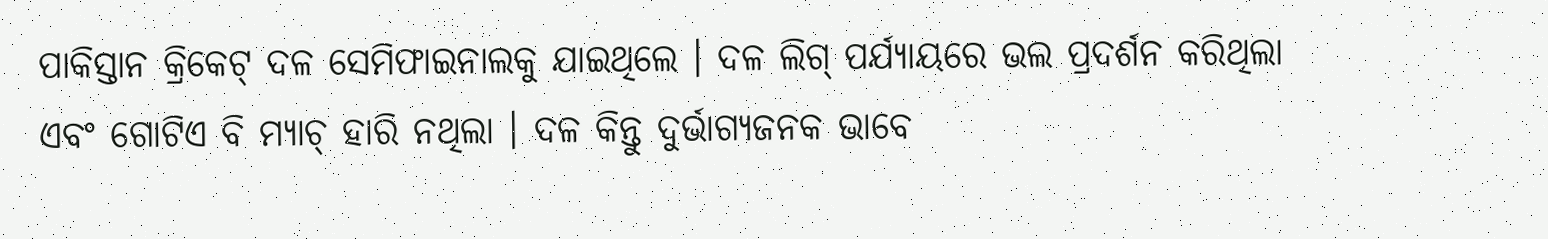ପାକିସ୍ତାନ କ୍ରିକେଟ୍ ଦଳ ସେମିଫାଇନାଲକୁ ଯାଇଥିଲେ । ଦଳ ଲିଗ୍ ପର୍ଯ୍ୟାୟରେ ଭଲ ପ୍ରଦର୍ଶନ କରିଥିଲା ଏବଂ ଗୋଟିଏ ବି ମ୍ୟାଚ୍ ହାରି ନଥିଲା । ଦଳ କିନ୍ତୁ ଦୁର୍ଭାଗ୍ୟଜନକ ଭାବେ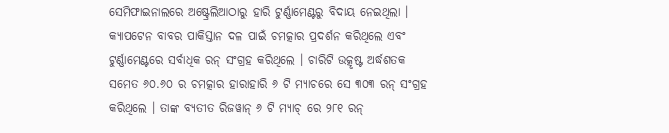ସେମିଫାଇନାଲରେ ଅଷ୍ଟ୍ରେଲିଆଠାରୁ ହାରି ଟୁର୍ଣ୍ଣାମେଣ୍ଟରୁ ବିଦାୟ ନେଇଥିଲା । କ୍ୟାପଟେନ ବାବର ପାକିସ୍ତାନ ଦଳ ପାଇଁ ଚମତ୍କାର ପ୍ରଦର୍ଶନ କରିଥିଲେ ଏବଂ ଟୁର୍ଣ୍ଣାମେଣ୍ଟରେ ସର୍ବାଧିକ ରନ୍ ସଂଗ୍ରହ କରିଥିଲେ । ଚାରିଟି ଉତ୍କୃଷ୍ଟ ଅର୍ଦ୍ଧଶତକ ସମେତ ୬୦.୬୦ ର ଚମତ୍କାର ହାରାହାରି ୬ ଟି ମ୍ୟାଚରେ ସେ ୩୦୩ ରନ୍ ସଂଗ୍ରହ କରିଥିଲେ । ତାଙ୍କ ବ୍ୟତୀତ ରିଜୱାନ୍ ୬ ଟି ମ୍ୟାଚ୍ ରେ ୨୮୧ ରନ୍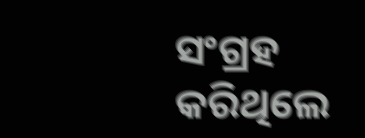ସଂଗ୍ରହ କରିଥିଲେ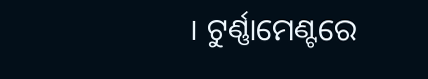। ଟୁର୍ଣ୍ଣାମେଣ୍ଟରେ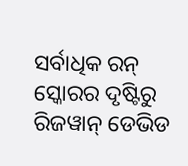ସର୍ବାଧିକ ରନ୍ ସ୍କୋରର ଦୃଷ୍ଟିରୁ ରିଜୱାନ୍ ଡେଭିଡ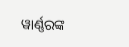ୱାର୍ଣ୍ଣରଙ୍କ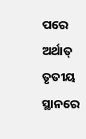ପରେ ଅର୍ଥାତ୍ ତୃତୀୟ ସ୍ଥାନରେ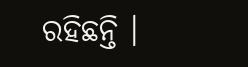ରହିଛନ୍ତି ।